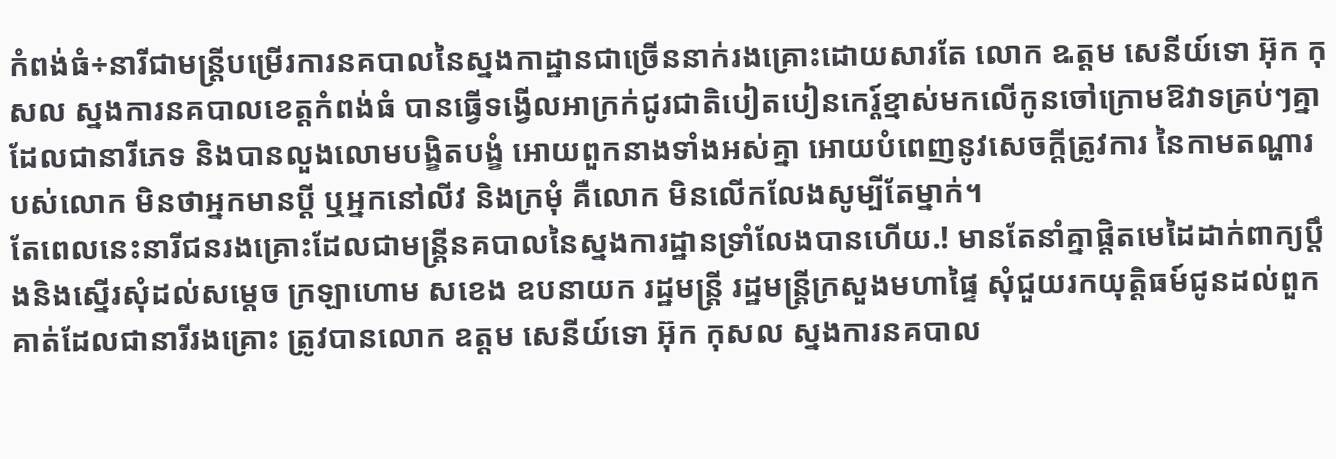កំពង់ធំ÷នារីជាមន្រ្តីបម្រើរការនគបាលនៃស្នងកាដ្ឋានជាច្រើននាក់រងគ្រោះដោយសារតែ លោក ឩត្តម សេនីយ៍ទោ អ៊ុក កុសល ស្នងការនគបាលខេត្តកំពង់ធំ បានធ្វើទង្វើលអាក្រក់ជូរជាតិបៀតបៀនកេរ្ត៍ខ្មាស់មកលើកូនចៅក្រោមឱវាទគ្រប់ៗគ្នា ដែលជានារីភេទ និងបានលួងលោមបង្ខិតបង្ខំ អោយពួកនាងទាំងអស់គ្នា អោយបំពេញនូវសេចក្ដីត្រូវការ នៃកាមតណ្ហារបស់លោក មិនថាអ្នកមានប្ដី ឬអ្នកនៅលីវ និងក្រមុំ គឺលោក មិនលើកលែងសូម្បីតែម្នាក់។
តែពេលនេះនារីជនរងគ្រោះដែលជាមន្រ្តីនគបាលនៃស្នងការដ្ឋានទ្រាំលែងបានហើយ.! មានតែនាំគ្នាផ្ដិតមេដៃដាក់ពាក្យប្ដឹងនិងស្នើរសុំដល់សម្ដេច ក្រឡាហោម សខេង ឧបនាយក រដ្ឋមន្រ្តី រដ្ឋមន្រ្តីក្រសួងមហាផ្ទៃ សុំជួយរកយុត្តិធម៍ជូនដល់ពួកគាត់ដែលជានារីរងគ្រោះ ត្រូវបានលោក ឧត្ដម សេនីយ៍ទោ អ៊ុក កុសល ស្នងការនគបាល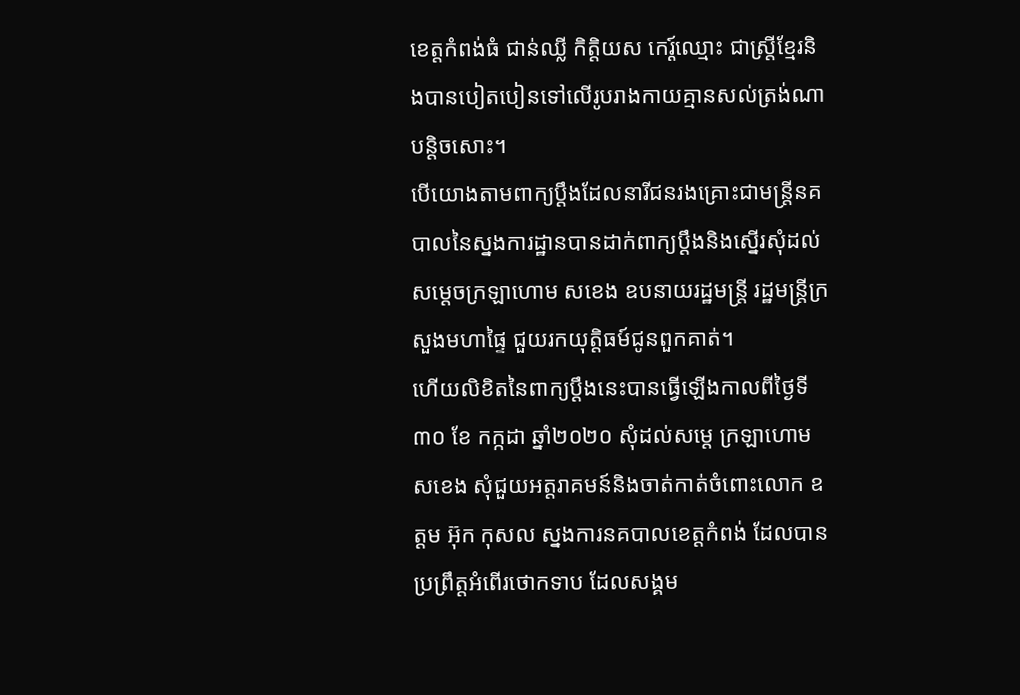ខេត្តកំពង់ធំ ជាន់ឈ្លី កិត្តិយស កេរ្ត៍ឈ្មោះ ជាស្រ្តីខ្មែរនិងបានបៀតបៀនទៅលើរូបរាងកាយគ្មានសល់ត្រង់ណាបន្តិចសោះ។
បើយោងតាមពាក្យប្ដឹងដែលនារីជនរងគ្រោះជាមន្រ្តីនគបាលនៃស្នងការដ្ឋានបានដាក់ពាក្យប្ដឹងនិងស្នើរសុំដល់សម្ដេចក្រឡាហោម សខេង ឧបនាយរដ្ឋមន្រ្តី រដ្ឋមន្រ្តីក្រសួងមហាផ្ទៃ ជួយរកយុត្តិធម៍ជូនពួកគាត់។
ហើយលិខិតនៃពាក្យប្ដឹងនេះបានធ្វើឡើងកាលពីថ្ងៃទី ៣០ ខែ កក្កដា ឆ្នាំ២០២០ សុំដល់សម្ដេ ក្រឡាហោម សខេង សុំជួយអត្តរាគមន៍និងចាត់កាត់ចំពោះលោក ឧត្ដម អ៊ុក កុសល ស្នងការនគបាលខេត្តកំពង់ ដែលបានប្រព្រឹត្តអំពើរថោកទាប ដែលសង្គម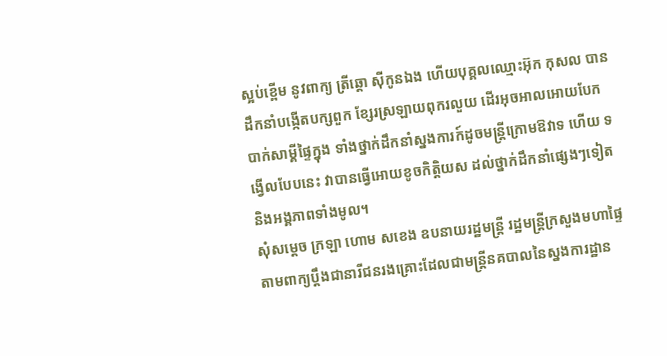ស្អប់ខ្ពើម នូវពាក្យ ត្រីឆ្ដោ ស៊ីកូនឯង ហើយបុគ្គលឈ្មោះអ៊ុក កុសល បានដឹកនាំបង្កើតបក្សពួក ខ្សែរស្រឡាយពុករលួយ ដើរអុចអាលអោយបែកបាក់សាម្គីផ្ទៃក្នុង ទាំងថ្នាក់ដឹកនាំស្នងការក៍ដូចមន្រ្តីក្រោមឱវាទ ហើយ ទង្វើលបែបនេះ វាបានធ្វើអោយខូចកិត្តិយស ដល់ថ្នាក់ដឹកនាំផ្សេងៗទៀត និងអង្គភាពទាំងមូល។
សុំសម្ដេច ក្រឡា ហោម សខេង ឧបនាយរដ្ឋមន្រ្តី រដ្ឋមន្រ្តីក្រសួងមហាផ្ទៃ តាមពាក្យប្ដឹងជានារីជនរងគ្រោះដែលជាមន្រ្តីនគបាលនៃស្នងការដ្ឋាន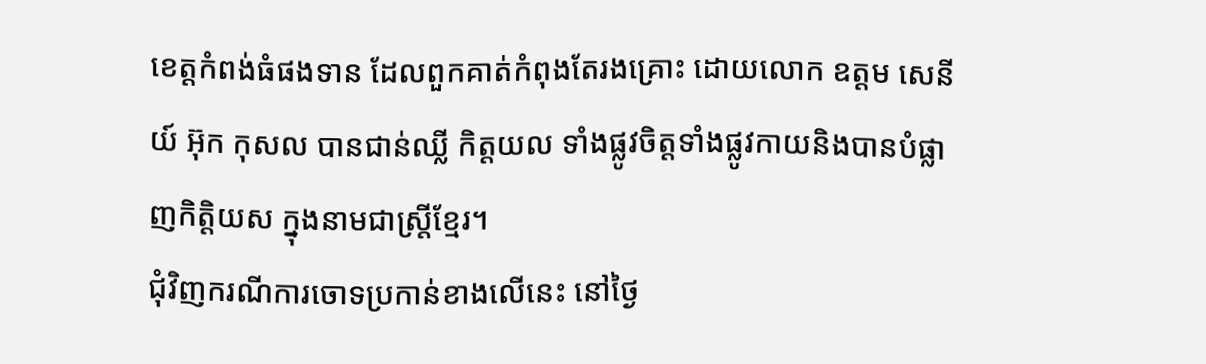ខេត្តកំពង់ធំផងទាន ដែលពួកគាត់កំពុងតែរងគ្រោះ ដោយលោក ឧត្ដម សេនីយ៍ អ៊ុក កុសល បានជាន់ឈ្លី កិត្តយល ទាំងផ្លូវចិត្តទាំងផ្លូវកាយនិងបានបំផ្លាញកិត្តិយស ក្នុងនាមជាស្រ្តីខ្មែរ។
ជុំវិញករណីការចោទប្រកាន់ខាងលើនេះ នៅថ្ងៃ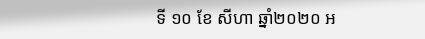ទី ១០ ខែ សីហា ឆ្នាំ២០២០ អ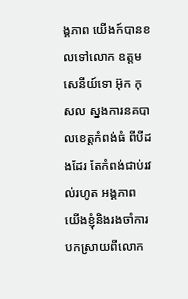ង្គភាព យើងក៍បានខលទៅលោក ឧត្ដម សេនីយ៍ទោ អ៊ុក កុសល ស្នងការនគបាលខេត្តកំពង់ធំ ពីបីដងដែរ តែកំពង់ជាប់រវល់រហូត អង្គភាព យើងខ្ញុំនិងរងចាំការបកស្រាយពីលោក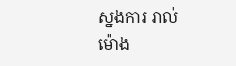ស្នងការ រាល់ម៉ោង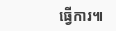ធ្វើការ៕